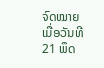ຈົດໝາຍເມື່ອວັນທີ 21 ພຶດ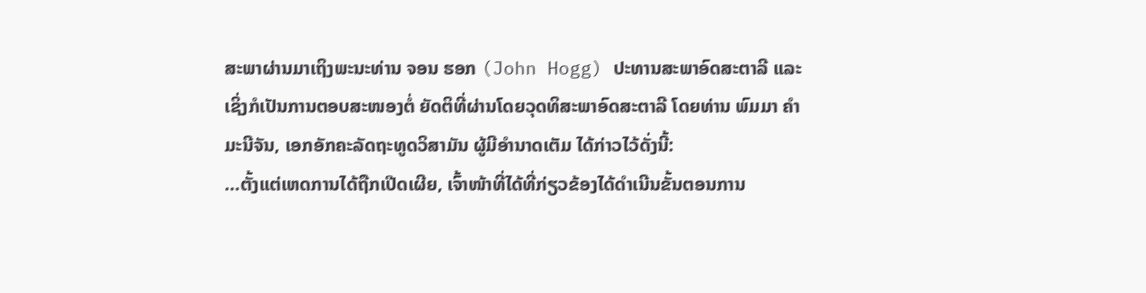ສະພາຜ່ານມາເຖິງພະນະທ່ານ ຈອນ ຮອກ (John Hogg) ປະທານສະພາອົດສະຕາລີ ແລະເຊິ່ງກໍເປັນການຕອບສະໜອງຕໍ່ ຍັດຕິທີ່ຜ່ານໂດຍວຸດທິສະພາອົດສະຕາລີ ໂດຍທ່ານ ພົມມາ ຄຳມະນີຈັນ, ເອກອັກຄະລັດຖະທູດວິສາມັນ ຜູ້ມີອຳນາດເຕັມ ໄດ້ກ່າວໄວ້ດັ່ງນີ້:
…ຕັ້ງແຕ່ເຫດການໄດ້ຖືກເປີດເຜີຍ, ເຈົ້າໜ້າທີ່ໄດ້ທີ່ກ່ຽວຂ້ອງໄດ້ດຳເນີນຂັ້ນຕອນການ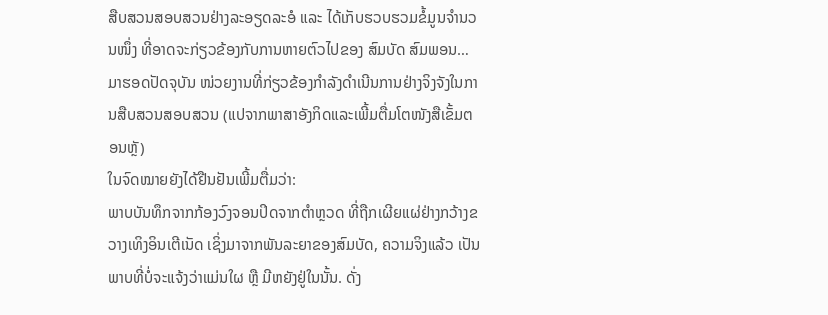ສືບສວນສອບສວນຢ່າງລະອຽດລະອໍ ແລະ ໄດ້ເກັບຮວບຮວມຂໍ້ມູນຈຳນວນໜຶ່ງ ທີ່ອາດຈະກ່ຽວຂ້ອງກັບການຫາຍຕົວໄປຂອງ ສົມບັດ ສົມພອນ… ມາຮອດປັດຈຸບັນ ໜ່ວຍງານທີ່ກ່ຽວຂ້ອງກຳລັງດຳເນີນການຢ່າງຈິງຈັງໃນການສືບສວນສອບສວນ (ແປຈາກພາສາອັງກິດແລະເພີ້ມຕື່ມໂຕໜັງສືເຂັ້ມຕອນຫຼັ)
ໃນຈົດໝາຍຍັງໄດ້ຢືນຢັນເພີ້ມຕື່ມວ່າ:
ພາບບັນທຶກຈາກກ້ອງວົງຈອນປິດຈາກຕຳຫຼວດ ທີ່ຖືກເຜີຍແຜ່ຢ່າງກວ້າງຂວາງເທິງອິນເຕີເນັດ ເຊິ່ງມາຈາກພັນລະຍາຂອງສົມບັດ, ຄວາມຈິງແລ້ວ ເປັນພາບທີ່ບໍ່ຈະແຈ້ງວ່າແມ່ນໃຜ ຫຼື ມີຫຍັງຢູ່ໃນນັ້ນ. ດັ່ງ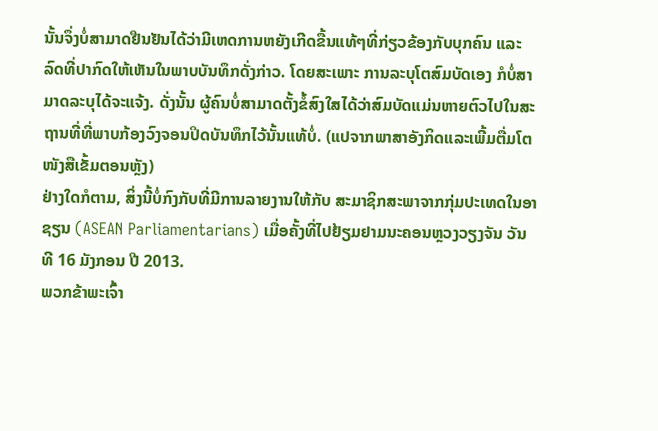ນັ້ນຈຶ່ງບໍ່ສາມາດຢືນຢັນໄດ້ວ່າມີເຫດການຫຍັງເກີດຂື້ນແທ້ໆທີ່ກ່ຽວຂ້ອງກັບບຸກຄົນ ແລະ ລົດທີ່ປາກົດໃຫ້ເຫັນໃນພາບບັນທຶກດັ່ງກ່າວ. ໂດຍສະເພາະ ການລະບຸໂຕສົມບັດເອງ ກໍບໍ່ສາມາດລະບຸໄດ້ຈະແຈ້ງ. ດັ່ງນັ້ນ ຜູ້ຄົນບໍ່ສາມາດຕັ້ງຂໍ້ສົງໃສໄດ້ວ່າສົມບັດແມ່ນຫາຍຕົວໄປໃນສະຖານທີ່ທີ່ພາບກ້ອງວົງຈອນປິດບັນທຶກໄວ້ນັ້ນແທ້ບໍ່. (ແປຈາກພາສາອັງກິດແລະເພີ້ມຕື່ມໂຕໜັງສືເຂັ້ມຕອນຫຼັງ)
ຢ່າງໃດກໍຕາມ, ສິ່ງນີ້ບໍ່ກົງກັບທີ່ມີການລາຍງານໃຫ້ກັບ ສະມາຊິກສະພາຈາກກຸ່ມປະເທດໃນອາຊຽນ (ASEAN Parliamentarians) ເມື່ອຄັ້ງທີ່ໄປຢ້ຽມຢາມນະຄອນຫຼວງວຽງຈັນ ວັນທີ 16 ມັງກອນ ປີ 2013.
ພວກຂ້າພະເຈົ້າ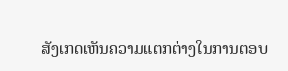ສັງເກດເຫັນຄວາມແຕກຕ່າງໃນການຕອບ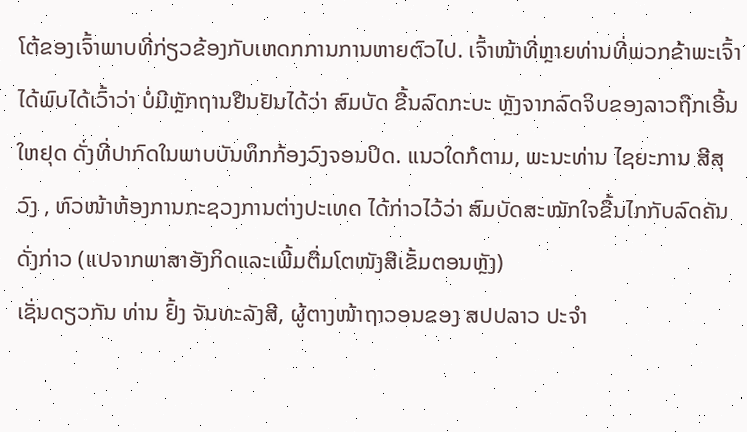ໂຕ້ຂອງເຈົ້າພາບທີ່ກ່ຽວຂ້ອງກັບເຫດກການການຫາຍຕົວໄປ. ເຈົ້າໜ້າທີ່ຫຼາຍທ່ານທີ່ພວກຂ້າພະເຈົ້າໄດ້ພົບໄດ້ເວົ້າວ່າ ບໍ່ມີຫຼັກຖານຢືນຢັນໄດ້ວ່າ ສົມບັດ ຂື້ນລົດກະບະ ຫຼັງຈາກລົດຈິບຂອງລາວຖືກເອີ້ນໃຫຢຸດ ດັ່ງທີ່ປາກົດໃນພາບບັນທຶກກ້ອງວົງຈອນປິດ. ແນວໃດກໍຕາມ, ພະນະທ່ານ ໄຊຍະການ ສີສຸວົງ , ຫົວໜ້າຫ້ອງການກະຊວງການຕ່າງປະເທດ ໄດ້ກ່າວໄວ້ວ່າ ສົມບັດສະໝັກໃຈຂື້ນໄກກັບລົດຄັນດັ່ງກ່າວ (ແປຈາກພາສາອັງກິດແລະເພີ້ມຕື່ມໂຕໜັງສືເຂັ້ມຕອນຫຼັງ)
ເຊັ່ນດຽວກັນ ທ່ານ ຢົ້ງ ຈັນທະລັງສີ, ຜູ້ຕາງໜ້າຖາວອນຂອງ ສປປລາວ ປະຈຳ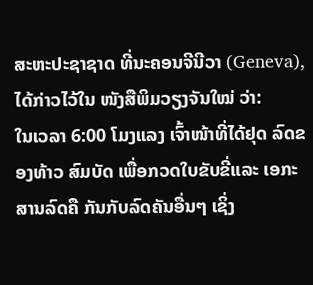ສະຫະປະຊາຊາດ ທີ່ນະຄອນຈີນີວາ (Geneva), ໄດ້ກ່າວໄວ້ໃນ ໜັງສືພິມວຽງຈັນໃໝ່ ວ່າ:
ໃນເວລາ 6:00 ໂມງແລງ ເຈົ້າໜ້າທີ່ໄດ້ຢຸດ ລົດຂອງທ້າວ ສົມບັດ ເພື່ອກວດໃບຂັບຂີ່ແລະ ເອກະສານລົດຄື ກັນກັບລົດຄັນອື່ນໆ ເຊິ່ງ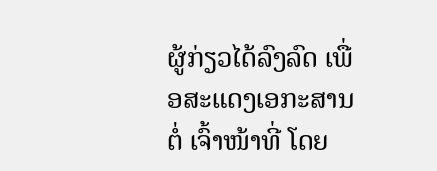ຜູ້ກ່ຽວໄດ້ລົງລົດ ເພື່ອສະແດງເອກະສານຕໍ່ ເຈົ້າໜ້າທີ່ ໂດຍ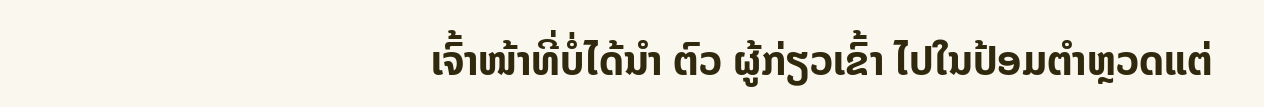ເຈົ້າໜ້າທີ່ບໍ່ໄດ້ນຳ ຕົວ ຜູ້ກ່ຽວເຂົ້າ ໄປໃນປ້ອມຕຳຫຼວດແຕ່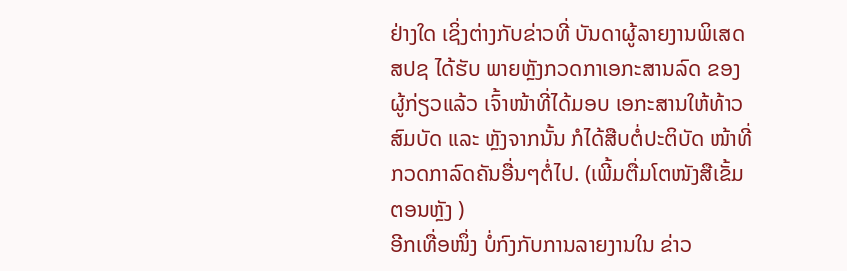ຢ່າງໃດ ເຊິ່ງຕ່າງກັບຂ່າວທີ່ ບັນດາຜູ້ລາຍງານພິເສດ ສປຊ ໄດ້ຮັບ ພາຍຫຼັງກວດກາເອກະສານລົດ ຂອງຜູ້ກ່ຽວແລ້ວ ເຈົ້າໜ້າທີ່ໄດ້ມອບ ເອກະສານໃຫ້ທ້າວ ສົມບັດ ແລະ ຫຼັງຈາກນັ້ນ ກໍໄດ້ສືບຕໍ່ປະຕິບັດ ໜ້າທີ່ກວດກາລົດຄັນອື່ນໆຕໍ່ໄປ. (ເພີ້ມຕື່ມໂຕໜັງສືເຂັ້ມຕອນຫຼັງ )
ອີກເທື່ອໜຶ່ງ ບໍ່ກົງກັບການລາຍງານໃນ ຂ່າວ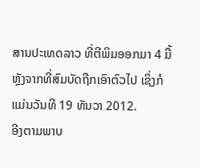ສານປະເທດລາວ ທີ່ຕີພິມອອກມາ 4 ມື້ຫຼັງຈາກທີ່ສົມບັດຖືກເອົາຕົວໄປ ເຊິ່ງກໍແມ່ນວັນທີ 19 ທັນວາ 2012.
ອີງຕາມພາບ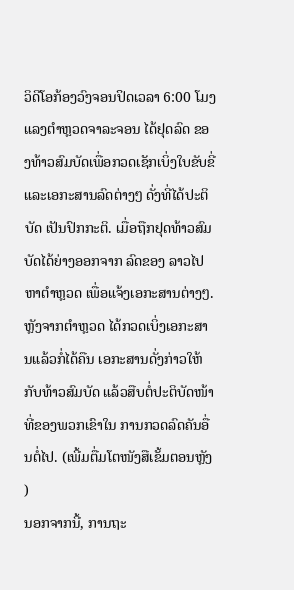ວິດີໂອກ້ອງວົງຈອນປິດເວລາ 6:00 ໂມງແລງຕຳຫຼວດຈາລະຈອນ ໄດ້ຢຸດລົດ ຂອງທ້າວສົມບັດເພື່ອກວດເຊັກເບິ່ງໃບຂັບຂີ່ແລະເອກະສານລົດຕ່າງໆ ດັ່ງທີ່ໄດ້ປະຕິບັດ ເປັນປົກກະຕິ. ເມື່ອຖືກຢຸດທ້າວສົມບັດໄດ້ຍ່າງອອກຈາກ ລົດຂອງ ລາວໄປຫາຕຳຫຼວດ ເພື່ອແຈ້ງເອກະສານຕ່າງໆ. ຫຼັງຈາກຕຳຫຼວດ ໄດ້ກວດເບິ່ງເອກະສານແລ້ວກໍ່ໄດ້ຄືນ ເອກະສານດັ່ງກ່າວໃຫ້ກັບທ້າວສົມບັດ ແລ້ວສືບຕໍ່ປະຕິບັດໜ້າທີ່ຂອງພວກເຂົາໃນ ການກວດລົດຄັນອື່ນຕໍ່ໄປ. (ເພີ້ມຕື່ມໂຕໜັງສືເຂັ້ມຕອນຫຼັງ )
ນອກຈາກນີ້, ການຖະ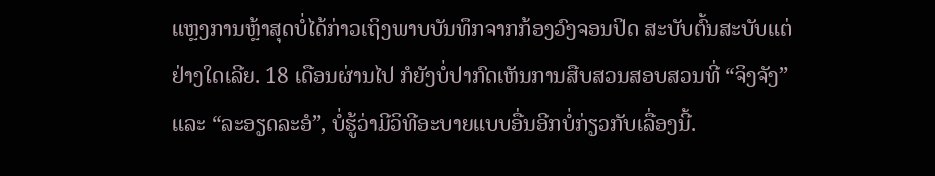ແຫຼງການຫຼ້າສຸດບໍ່ໄດ້ກ່າວເຖິງພາບບັນທຶກຈາກກ້ອງວົງຈອນປິດ ສະບັບຕົ້ນສະບັບແຕ່ຢ່າງໃດເລີຍ. 18 ເດືອນຜ່ານໄປ ກໍຍັງບໍ່ປາກົດເຫັນການສືບສວນສອບສວນທີ່ “ຈິງຈັງ” ແລະ “ລະອຽດລະອໍ”, ບໍ່ຮູ້ວ່າມີວິທີອະບາຍແບບອື່ນອີກບໍ່ກ່ຽວກັບເລື່ອງນີ້.